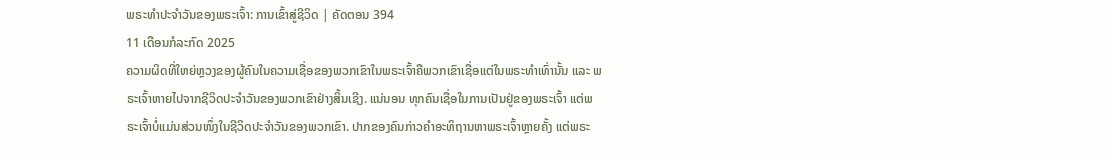ພຣະທຳປະຈຳວັນຂອງພຣະເຈົ້າ: ການເຂົ້າສູ່ຊີວິດ | ຄັດຕອນ 394
11 ເດືອນກໍລະກົດ 2025
ຄວາມຜິດທີ່ໃຫຍ່ຫຼວງຂອງຜູ້ຄົນໃນຄວາມເຊື່ອຂອງພວກເຂົາໃນພຣະເຈົ້າຄືພວກເຂົາເຊື່ອແຕ່ໃນພຣະທໍາເທົ່ານັ້ນ ແລະ ພຣະເຈົ້າຫາຍໄປຈາກຊີວິດປະຈຳວັນຂອງພວກເຂົາຢ່າງສິ້ນເຊີງ. ແນ່ນອນ ທຸກຄົນເຊື່ອໃນການເປັນຢູ່ຂອງພຣະເຈົ້າ ແຕ່ພຣະເຈົ້າບໍ່ແມ່ນສ່ວນໜຶ່ງໃນຊີວິດປະຈຳວັນຂອງພວກເຂົາ. ປາກຂອງຄົນກ່າວຄຳອະທິຖານຫາພຣະເຈົ້າຫຼາຍຄັ້ງ ແຕ່ພຣະ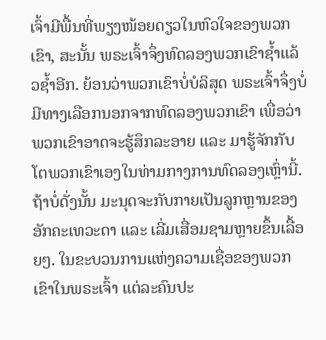ເຈົ້າມີພື້ນທີ່ພຽງໜ້ອຍດຽວໃນຫົວໃຈຂອງພວກເຂົາ, ສະນັ້ນ ພຣະເຈົ້າຈຶ່ງທົດລອງພວກເຂົາຊໍ້າແລ້ວຊໍ້າອີກ. ຍ້ອນວ່າພວກເຂົາບໍ່ບໍລິສຸດ ພຣະເຈົ້າຈຶ່ງບໍ່ມີທາງເລືອກນອກຈາກທົດລອງພວກເຂົາ ເພື່ອວ່າພວກເຂົາອາດຈະຮູ້ສຶກລະອາຍ ແລະ ມາຮູ້ຈັກກັບໂຕພວກເຂົາເອງໃນທ່າມກາງການທົດລອງເຫຼົ່ານີ້. ຖ້າບໍ່ດັ່ງນັ້ນ ມະນຸດຈະກັບກາຍເປັນລູກຫຼານຂອງອັກຄະເທວະດາ ແລະ ເລີ່ມເສື່ອມຊາມຫຼາຍຂຶ້ນເລື້ອຍໆ. ໃນຂະບວນການແຫ່ງຄວາມເຊື່ອຂອງພວກເຂົາໃນພຣະເຈົ້າ ແຕ່ລະຄົນປະ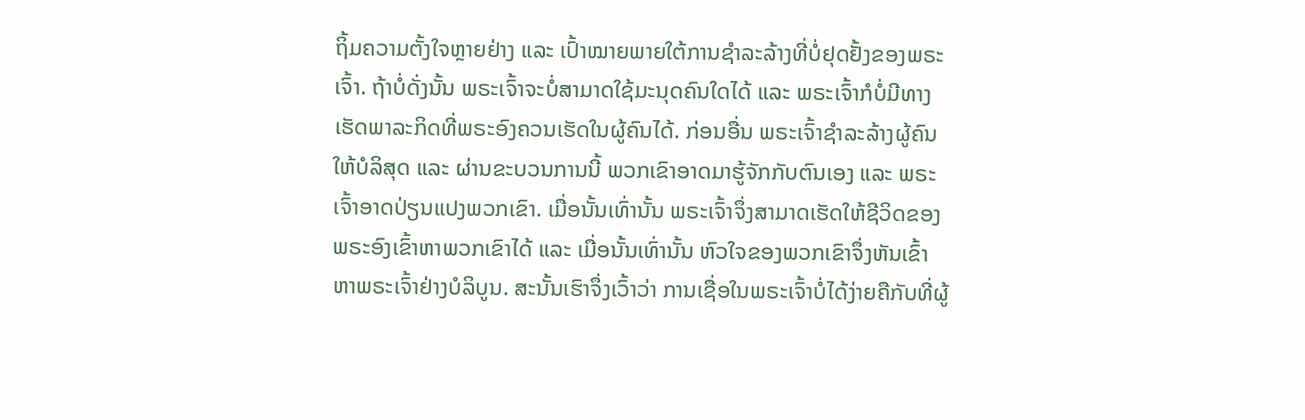ຖິ້ມຄວາມຕັ້ງໃຈຫຼາຍຢ່າງ ແລະ ເປົ້າໝາຍພາຍໃຕ້ການຊຳລະລ້າງທີ່ບໍ່ຢຸດຢັ້ງຂອງພຣະເຈົ້າ. ຖ້າບໍ່ດັ່ງນັ້ນ ພຣະເຈົ້າຈະບໍ່ສາມາດໃຊ້ມະນຸດຄົນໃດໄດ້ ແລະ ພຣະເຈົ້າກໍບໍ່ມີທາງເຮັດພາລະກິດທີ່ພຣະອົງຄວນເຮັດໃນຜູ້ຄົນໄດ້. ກ່ອນອື່ນ ພຣະເຈົ້າຊຳລະລ້າງຜູ້ຄົນໃຫ້ບໍລິສຸດ ແລະ ຜ່ານຂະບວນການນີ້ ພວກເຂົາອາດມາຮູ້ຈັກກັບຕົນເອງ ແລະ ພຣະເຈົ້າອາດປ່ຽນແປງພວກເຂົາ. ເມື່ອນັ້ນເທົ່ານັ້ນ ພຣະເຈົ້າຈຶ່ງສາມາດເຮັດໃຫ້ຊີວິດຂອງພຣະອົງເຂົ້າຫາພວກເຂົາໄດ້ ແລະ ເມື່ອນັ້ນເທົ່ານັ້ນ ຫົວໃຈຂອງພວກເຂົາຈຶ່ງຫັນເຂົ້າຫາພຣະເຈົ້າຢ່າງບໍລິບູນ. ສະນັ້ນເຮົາຈຶ່ງເວົ້າວ່າ ການເຊື່ອໃນພຣະເຈົ້າບໍ່ໄດ້ງ່າຍຄືກັບທີ່ຜູ້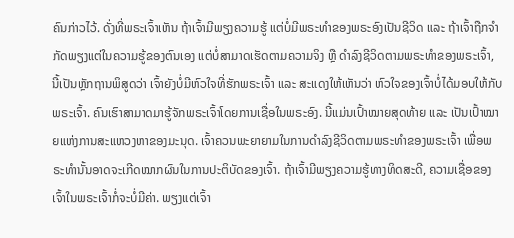ຄົນກ່າວໄວ້. ດັ່ງທີ່ພຣະເຈົ້າເຫັນ ຖ້າເຈົ້າມີພຽງຄວາມຮູ້ ແຕ່ບໍ່ມີພຣະທໍາຂອງພຣະອົງເປັນຊີວິດ ແລະ ຖ້າເຈົ້າຖືກຈຳກັດພຽງແຕ່ໃນຄວາມຮູ້ຂອງຕົນເອງ ແຕ່ບໍ່ສາມາດເຮັດຕາມຄວາມຈິງ ຫຼື ດຳລົງຊີວິດຕາມພຣະທໍາຂອງພຣະເຈົ້າ, ນີ້ເປັນຫຼັກຖານພິສູດວ່າ ເຈົ້າຍັງບໍ່ມີຫົວໃຈທີ່ຮັກພຣະເຈົ້າ ແລະ ສະແດງໃຫ້ເຫັນວ່າ ຫົວໃຈຂອງເຈົ້າບໍ່ໄດ້ມອບໃຫ້ກັບພຣະເຈົ້າ. ຄົນເຮົາສາມາດມາຮູ້ຈັກພຣະເຈົ້າໂດຍການເຊື່ອໃນພຣະອົງ. ນີ້ແມ່ນເປົ້າໝາຍສຸດທ້າຍ ແລະ ເປັນເປົ້າໝາຍແຫ່ງການສະແຫວງຫາຂອງມະນຸດ. ເຈົ້າຄວນພະຍາຍາມໃນການດຳລົງຊີວິດຕາມພຣະທໍາຂອງພຣະເຈົ້າ ເພື່ອພຣະທໍານັ້ນອາດຈະເກີດໝາກຜົນໃນການປະຕິບັດຂອງເຈົ້າ. ຖ້າເຈົ້າມີພຽງຄວາມຮູ້ທາງທິດສະດີ, ຄວາມເຊື່ອຂອງເຈົ້າໃນພຣະເຈົ້າກໍ່ຈະບໍ່ມີຄ່າ. ພຽງແຕ່ເຈົ້າ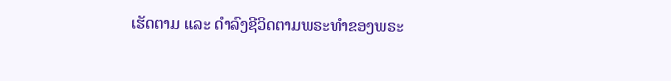ເຮັດຕາມ ແລະ ດຳລົງຊີວິດຕາມພຣະທໍາຂອງພຣະ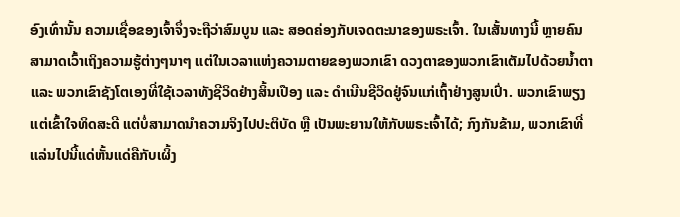ອົງເທົ່ານັ້ນ ຄວາມເຊື່ອຂອງເຈົ້າຈຶ່ງຈະຖືວ່າສົມບູນ ແລະ ສອດຄ່ອງກັບເຈດຕະນາຂອງພຣະເຈົ້າ. ໃນເສັ້ນທາງນີ້ ຫຼາຍຄົນສາມາດເວົ້າເຖິງຄວາມຮູ້ຕ່າງໆນາໆ ແຕ່ໃນເວລາແຫ່ງຄວາມຕາຍຂອງພວກເຂົາ ດວງຕາຂອງພວກເຂົາເຕັມໄປດ້ວຍນໍ້າຕາ ແລະ ພວກເຂົາຊັງໂຕເອງທີ່ໃຊ້ເວລາທັງຊີວິດຢ່າງສິ້ນເປືອງ ແລະ ດຳເນີນຊີວິດຢູ່ຈົນແກ່ເຖົ້າຢ່າງສູນເປົ່າ. ພວກເຂົາພຽງແຕ່ເຂົ້າໃຈທິດສະດີ ແຕ່ບໍ່ສາມາດນໍາຄວາມຈິງໄປປະຕິບັດ ຫຼື ເປັນພະຍານໃຫ້ກັບພຣະເຈົ້າໄດ້; ກົງກັນຂ້າມ, ພວກເຂົາທີ່ແລ່ນໄປນີ້ແດ່ຫັ້ນແດ່ຄືກັບເຜິ້ງ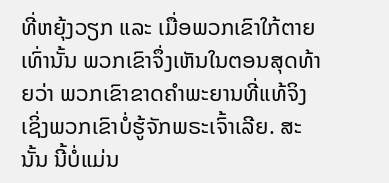ທີ່ຫຍຸ້ງວຽກ ແລະ ເມື່ອພວກເຂົາໃກ້ຕາຍເທົ່ານັ້ນ ພວກເຂົາຈຶ່ງເຫັນໃນຕອນສຸດທ້າຍວ່າ ພວກເຂົາຂາດຄຳພະຍານທີ່ແທ້ຈິງ ເຊິ່ງພວກເຂົາບໍ່ຮູ້ຈັກພຣະເຈົ້າເລີຍ. ສະນັ້ນ ນີ້ບໍ່ແມ່ນ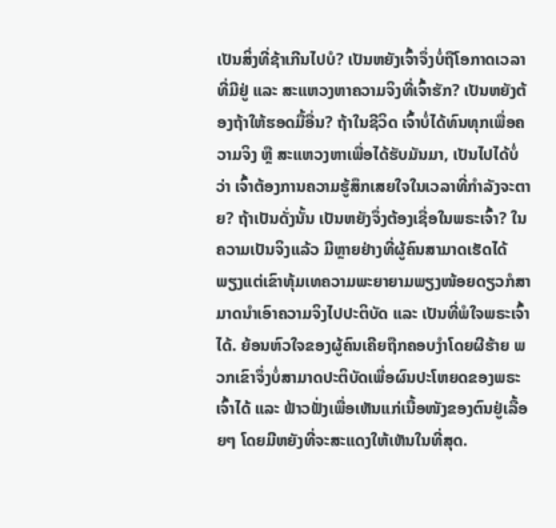ເປັນສິ່ງທີ່ຊ້າເກີນໄປບໍ? ເປັນຫຍັງເຈົ້າຈຶ່ງບໍ່ຖືໂອກາດເວລາທີ່ມີຢູ່ ແລະ ສະແຫວງຫາຄວາມຈິງທີ່ເຈົ້າຮັກ? ເປັນຫຍັງຕ້ອງຖ້າໃຫ້ຮອດມື້ອື່ນ? ຖ້າໃນຊີວິດ ເຈົ້າບໍ່ໄດ້ທົນທຸກເພື່ອຄວາມຈິງ ຫຼື ສະແຫວງຫາເພື່ອໄດ້ຮັບມັນມາ, ເປັນໄປໄດ້ບໍ່ວ່າ ເຈົ້າຕ້ອງການຄວາມຮູ້ສຶກເສຍໃຈໃນເວລາທີ່ກຳລັງຈະຕາຍ? ຖ້າເປັນດັ່ງນັ້ນ ເປັນຫຍັງຈຶ່ງຕ້ອງເຊື່ອໃນພຣະເຈົ້າ? ໃນຄວາມເປັນຈິງແລ້ວ ມີຫຼາຍຢ່າງທີ່ຜູ້ຄົນສາມາດເຮັດໄດ້ ພຽງແຕ່ເຂົາທຸ້ມເທຄວາມພະຍາຍາມພຽງໜ້ອຍດຽວກໍສາມາດນໍາເອົາຄວາມຈິງໄປປະຕິບັດ ແລະ ເປັນທີ່ພໍໃຈພຣະເຈົ້າໄດ້. ຍ້ອນຫົວໃຈຂອງຜູ້ຄົນເຄີຍຖືກຄອບງຳໂດຍຜີຮ້າຍ ພວກເຂົາຈຶ່ງບໍ່ສາມາດປະຕິບັດເພື່ອຜົນປະໂຫຍດຂອງພຣະເຈົ້າໄດ້ ແລະ ຟ້າວຟັ່ງເພື່ອເຫັນແກ່ເນື້ອໜັງຂອງຕົນຢູ່ເລື້ອຍໆ ໂດຍມີຫຍັງທີ່ຈະສະແດງໃຫ້ເຫັນໃນທີ່ສຸດ.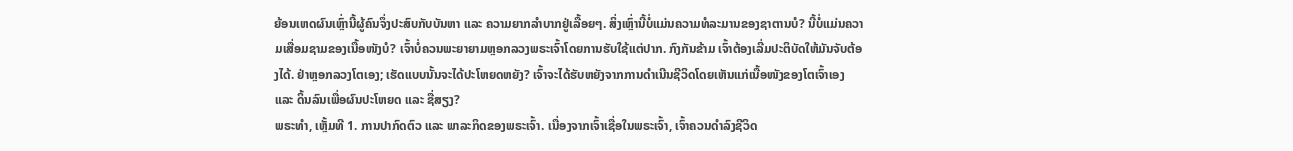ຍ້ອນເຫດຜົນເຫຼົ່ານີ້ຜູ້ຄົນຈຶ່ງປະສົບກັບບັນຫາ ແລະ ຄວາມຍາກລຳບາກຢູ່ເລື້ອຍໆ. ສິ່ງເຫຼົ່ານີ້ບໍ່ແມ່ນຄວາມທໍລະມານຂອງຊາຕານບໍ? ນີ້ບໍ່ແມ່ນຄວາມເສື່ອມຊາມຂອງເນື້ອໜັງບໍ? ເຈົ້າບໍ່ຄວນພະຍາຍາມຫຼອກລວງພຣະເຈົ້າໂດຍການຮັບໃຊ້ແຕ່ປາກ. ກົງກັນຂ້າມ ເຈົ້າຕ້ອງເລີ່ມປະຕິບັດໃຫ້ມັນຈັບຕ້ອງໄດ້. ຢ່າຫຼອກລວງໂຕເອງ; ເຮັດແບບນັ້ນຈະໄດ້ປະໂຫຍດຫຍັງ? ເຈົ້າຈະໄດ້ຮັບຫຍັງຈາກການດຳເນີນຊີວິດໂດຍເຫັນແກ່ເນື້ອໜັງຂອງໂຕເຈົ້າເອງ ແລະ ດິ້ນລົນເພື່ອຜົນປະໂຫຍດ ແລະ ຊື່ສຽງ?
ພຣະທຳ, ເຫຼັ້ມທີ 1. ການປາກົດຕົວ ແລະ ພາລະກິດຂອງພຣະເຈົ້າ. ເນື່ອງຈາກເຈົ້າເຊື່ອໃນພຣະເຈົ້າ, ເຈົ້າຄວນດຳລົງຊີວິດ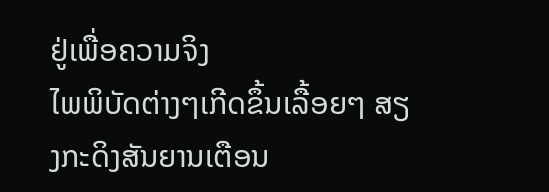ຢູ່ເພື່ອຄວາມຈິງ
ໄພພິບັດຕ່າງໆເກີດຂຶ້ນເລື້ອຍໆ ສຽງກະດິງສັນຍານເຕືອນ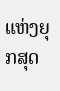ແຫ່ງຍຸກສຸດ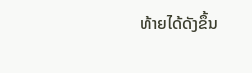ທ້າຍໄດ້ດັງຂຶ້ນ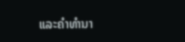ແລະຄໍາທໍານາ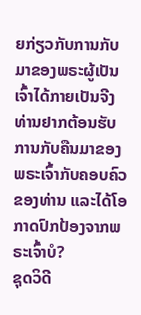ຍກ່ຽວກັບການກັບມາຂອງພຣະຜູ້ເປັນເຈົ້າໄດ້ກາຍເປັນຈີງ ທ່ານຢາກຕ້ອນຮັບການກັບຄືນມາຂອງພຣະເຈົ້າກັບຄອບຄົວຂອງທ່ານ ແລະໄດ້ໂອກາດປົກປ້ອງຈາກພຣະເຈົ້າບໍ?
ຊຸດວິດີ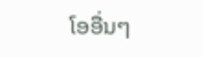ໂອອື່ນໆ